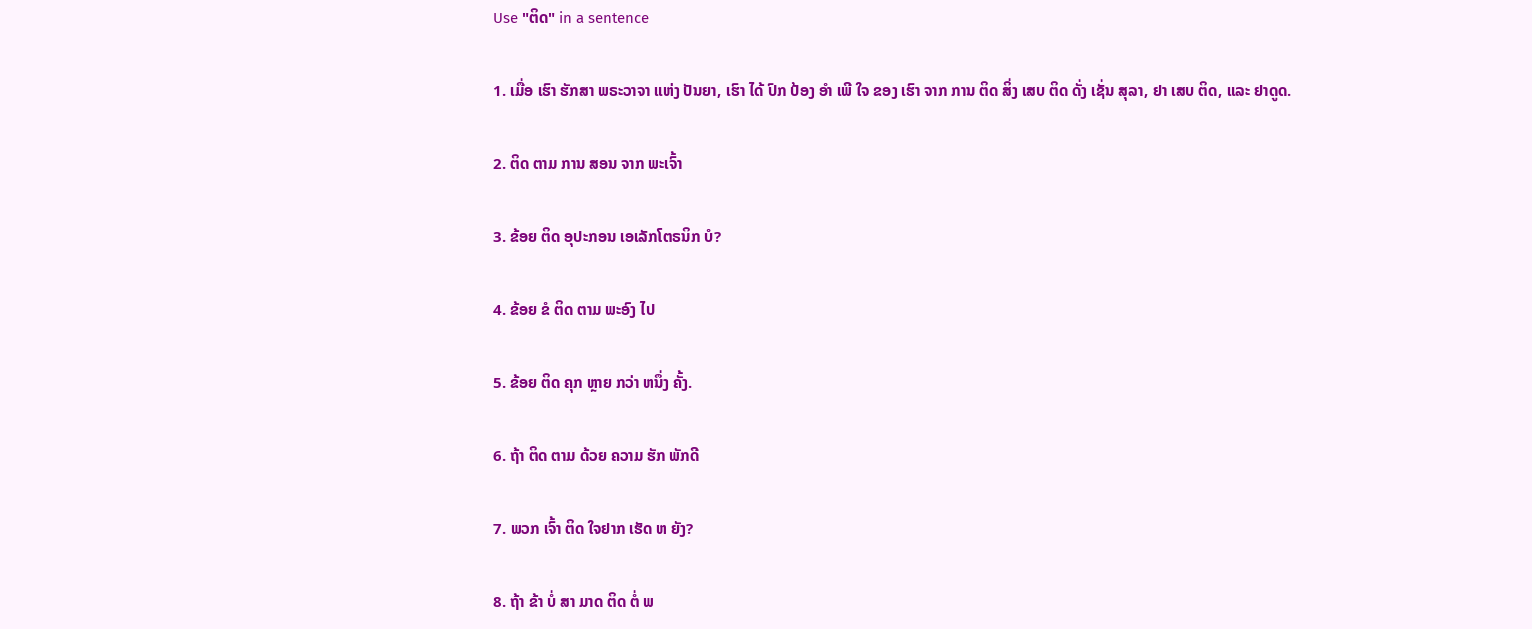Use "ຕິດ" in a sentence

1. ເມື່ອ ເຮົາ ຮັກສາ ພຣະວາຈາ ແຫ່ງ ປັນຍາ, ເຮົາ ໄດ້ ປົກ ປ້ອງ ອໍາ ເພີ ໃຈ ຂອງ ເຮົາ ຈາກ ການ ຕິດ ສິ່ງ ເສບ ຕິດ ດັ່ງ ເຊັ່ນ ສຸລາ, ຢາ ເສບ ຕິດ, ແລະ ຢາດູດ.

2. ຕິດ ຕາມ ການ ສອນ ຈາກ ພະເຈົ້າ

3. ຂ້ອຍ ຕິດ ອຸປະກອນ ເອເລັກໂຕຣນິກ ບໍ?

4. ຂ້ອຍ ຂໍ ຕິດ ຕາມ ພະອົງ ໄປ

5. ຂ້ອຍ ຕິດ ຄຸກ ຫຼາຍ ກວ່າ ຫນຶ່ງ ຄັ້ງ.

6. ຖ້າ ຕິດ ຕາມ ດ້ວຍ ຄວາມ ຮັກ ພັກດີ

7. ພວກ ເຈົ້າ ຕິດ ໃຈຢາກ ເຮັດ ຫ ຍັງ?

8. ຖ້າ ຂ້າ ບໍ່ ສາ ມາດ ຕິດ ຕໍ່ ພ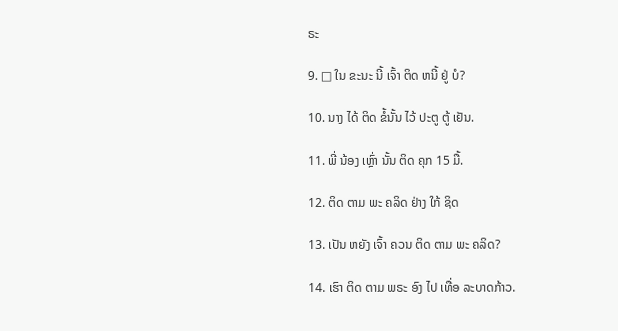ຣະ

9. □ ໃນ ຂະນະ ນີ້ ເຈົ້າ ຕິດ ຫນີ້ ຢູ່ ບໍ?

10. ນາງ ໄດ້ ຕິດ ຂໍ້ນັ້ນ ໄວ້ ປະຕູ ຕູ້ ເຢັນ.

11. ພີ່ ນ້ອງ ເຫຼົ່າ ນັ້ນ ຕິດ ຄຸກ 15 ມື້.

12. ຕິດ ຕາມ ພະ ຄລິດ ຢ່າງ ໃກ້ ຊິດ

13. ເປັນ ຫຍັງ ເຈົ້າ ຄວນ ຕິດ ຕາມ ພະ ຄລິດ?

14. ເຮົາ ຕິດ ຕາມ ພຣະ ອົງ ໄປ ເທື່ອ ລະບາດກ້າວ.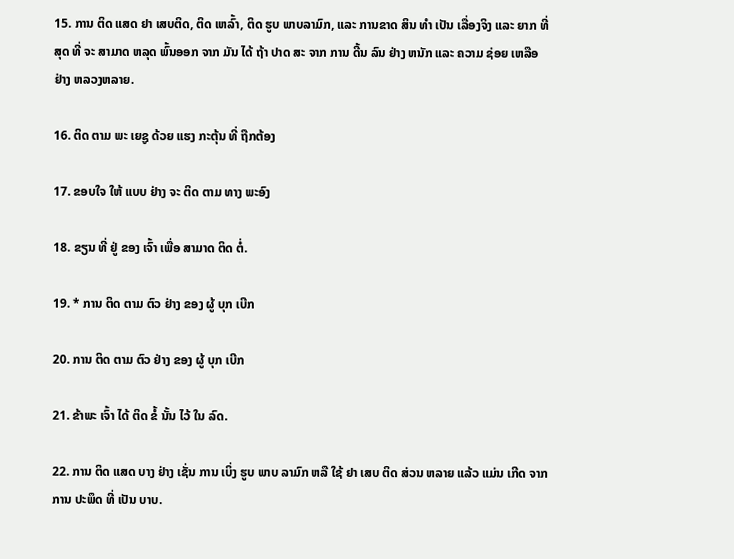15. ການ ຕິດ ແສດ ຢາ ເສບຕິດ, ຕິດ ເຫລົ້າ, ຕິດ ຮູບ ພາບລາມົກ, ແລະ ການຂາດ ສິນ ທໍາ ເປັນ ເລື່ອງຈິງ ແລະ ຍາກ ທີ່ ສຸດ ທີ່ ຈະ ສາມາດ ຫລຸດ ພົ້ນອອກ ຈາກ ມັນ ໄດ້ ຖ້າ ປາດ ສະ ຈາກ ການ ດີ້ນ ລົນ ຢ່າງ ຫນັກ ແລະ ຄວາມ ຊ່ອຍ ເຫລືອ ຢ່າງ ຫລວງຫລາຍ.

16. ຕິດ ຕາມ ພະ ເຍຊູ ດ້ວຍ ແຮງ ກະຕຸ້ນ ທີ່ ຖືກຕ້ອງ

17. ຂອບໃຈ ໃຫ້ ແບບ ຢ່າງ ຈະ ຕິດ ຕາມ ທາງ ພະອົງ

18. ຂຽນ ທີ່ ຢູ່ ຂອງ ເຈົ້າ ເພື່ອ ສາມາດ ຕິດ ຕໍ່.

19. * ການ ຕິດ ຕາມ ຕົວ ຢ່າງ ຂອງ ຜູ້ ບຸກ ເບີກ

20. ການ ຕິດ ຕາມ ຕົວ ຢ່າງ ຂອງ ຜູ້ ບຸກ ເບີກ

21. ຂ້າພະ ເຈົ້າ ໄດ້ ຕິດ ຂໍ້ ນັ້ນ ໄວ້ ໃນ ລົດ.

22. ການ ຕິດ ແສດ ບາງ ຢ່າງ ເຊັ່ນ ການ ເບິ່ງ ຮູບ ພາບ ລາມົກ ຫລື ໃຊ້ ຢາ ເສບ ຕິດ ສ່ວນ ຫລາຍ ແລ້ວ ແມ່ນ ເກີດ ຈາກ ການ ປະພຶດ ທີ່ ເປັນ ບາບ.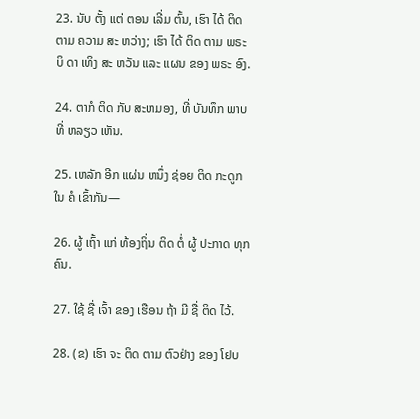23. ນັບ ຕັ້ງ ແຕ່ ຕອນ ເລີ່ມ ຕົ້ນ, ເຮົາ ໄດ້ ຕິດ ຕາມ ຄວາມ ສະ ຫວ່າງ; ເຮົາ ໄດ້ ຕິດ ຕາມ ພຣະ ບິ ດາ ເທິງ ສະ ຫວັນ ແລະ ແຜນ ຂອງ ພຣະ ອົງ.

24. ຕາກໍ ຕິດ ກັບ ສະຫມອງ, ທີ່ ບັນທຶກ ພາບ ທີ່ ຫລຽວ ເຫັນ.

25. ເຫລັກ ອີກ ແຜ່ນ ຫນຶ່ງ ຊ່ອຍ ຕິດ ກະດູກ ໃນ ຄໍ ເຂົ້າກັນ—

26. ຜູ້ ເຖົ້າ ແກ່ ທ້ອງຖິ່ນ ຕິດ ຕໍ່ ຜູ້ ປະກາດ ທຸກ ຄົນ.

27. ໃຊ້ ຊື່ ເຈົ້າ ຂອງ ເຮືອນ ຖ້າ ມີ ຊື່ ຕິດ ໄວ້.

28. (ຂ) ເຮົາ ຈະ ຕິດ ຕາມ ຕົວຢ່າງ ຂອງ ໂຢບ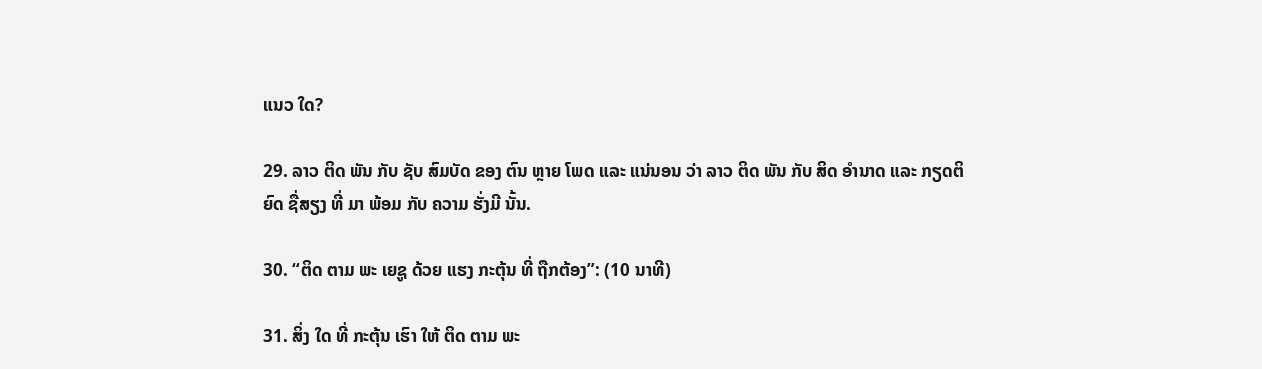ແນວ ໃດ?

29. ລາວ ຕິດ ພັນ ກັບ ຊັບ ສົມບັດ ຂອງ ຕົນ ຫຼາຍ ໂພດ ແລະ ແນ່ນອນ ວ່າ ລາວ ຕິດ ພັນ ກັບ ສິດ ອໍານາດ ແລະ ກຽດຕິຍົດ ຊື່ສຽງ ທີ່ ມາ ພ້ອມ ກັບ ຄວາມ ຮັ່ງມີ ນັ້ນ.

30. “ຕິດ ຕາມ ພະ ເຍຊູ ດ້ວຍ ແຮງ ກະຕຸ້ນ ທີ່ ຖືກຕ້ອງ”: (10 ນາທີ)

31. ສິ່ງ ໃດ ທີ່ ກະຕຸ້ນ ເຮົາ ໃຫ້ ຕິດ ຕາມ ພະ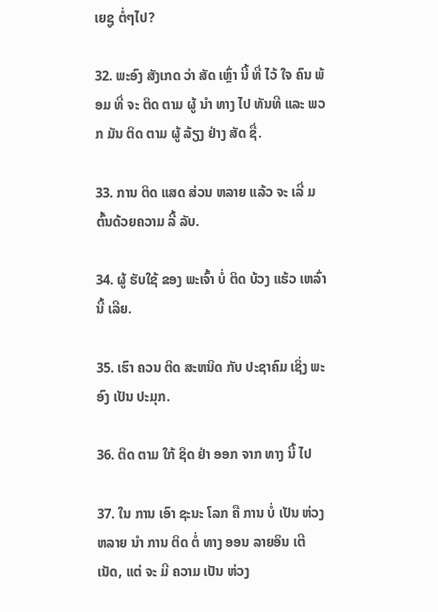ເຍຊູ ຕໍ່ໆໄປ?

32. ພະອົງ ສັງເກດ ວ່າ ສັດ ເຫຼົ່າ ນີ້ ທີ່ ໄວ້ ໃຈ ຄົນ ພ້ອມ ທີ່ ຈະ ຕິດ ຕາມ ຜູ້ ນໍາ ທາງ ໄປ ທັນທີ ແລະ ພວກ ມັນ ຕິດ ຕາມ ຜູ້ ລ້ຽງ ຢ່າງ ສັດ ຊື່.

33. ການ ຕິດ ແສດ ສ່ວນ ຫລາຍ ແລ້ວ ຈະ ເລີ່ ມຕົ້ນດ້ວຍຄວາມ ລີ້ ລັບ.

34. ຜູ້ ຮັບໃຊ້ ຂອງ ພະເຈົ້າ ບໍ່ ຕິດ ບ້ວງ ແຮ້ວ ເຫລົ່າ ນີ້ ເລີຍ.

35. ເຮົາ ຄວນ ຕິດ ສະຫນິດ ກັບ ປະຊາຄົມ ເຊິ່ງ ພະອົງ ເປັນ ປະມຸກ.

36. ຕິດ ຕາມ ໃກ້ ຊິດ ຢ່າ ອອກ ຈາກ ທາງ ນີ້ ໄປ

37. ໃນ ການ ເອົາ ຊະນະ ໂລກ ຄື ການ ບໍ່ ເປັນ ຫ່ວງຫລາຍ ນໍາ ການ ຕິດ ຕໍ່ ທາງ ອອນ ລາຍອິນ ເຕີ ເນັດ, ແຕ່ ຈະ ມີ ຄວາມ ເປັນ ຫ່ວງ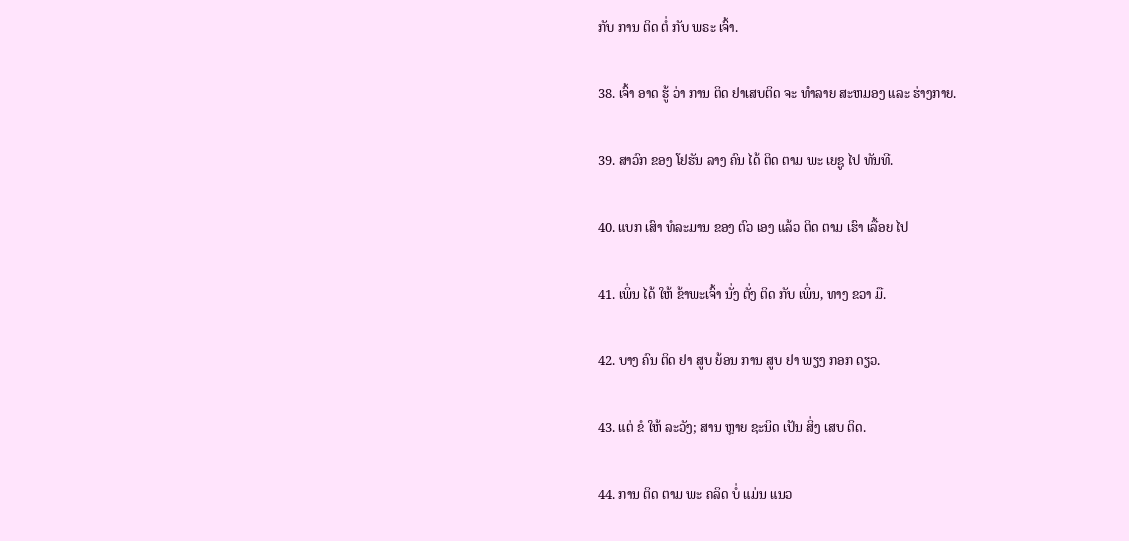ກັບ ການ ຕິດ ຕໍ່ ກັບ ພຣະ ເຈົ້າ.

38. ເຈົ້າ ອາດ ຮູ້ ວ່າ ການ ຕິດ ຢາເສບຕິດ ຈະ ທໍາລາຍ ສະຫມອງ ແລະ ຮ່າງກາຍ.

39. ສາວົກ ຂອງ ໂຢຮັນ ລາງ ຄົນ ໄດ້ ຕິດ ຕາມ ພະ ເຍຊູ ໄປ ທັນທີ.

40. ແບກ ເສົາ ທໍລະມານ ຂອງ ຕົວ ເອງ ແລ້ວ ຕິດ ຕາມ ເຮົາ ເລື້ອຍ ໄປ

41. ເພິ່ນ ໄດ້ ໃຫ້ ຂ້າພະເຈົ້າ ນັ່ງ ຕັ່ງ ຕິດ ກັບ ເພິ່ນ, ທາງ ຂວາ ມື.

42. ບາງ ຄົນ ຕິດ ຢາ ສູບ ຍ້ອນ ການ ສູບ ຢາ ພຽງ ກອກ ດຽວ.

43. ແຕ່ ຂໍ ໃຫ້ ລະວັງ; ສານ ຫຼາຍ ຊະນິດ ເປັນ ສິ່ງ ເສບ ຕິດ.

44. ການ ຕິດ ຕາມ ພະ ຄລິດ ບໍ່ ແມ່ນ ແນວ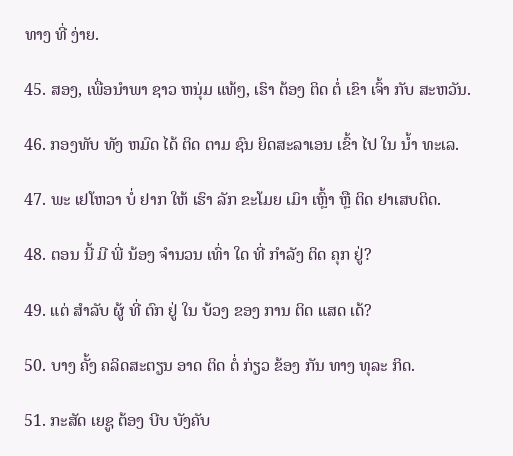ທາງ ທີ່ ງ່າຍ.

45. ສອງ, ເພື່ອນໍາພາ ຊາວ ຫນຸ່ມ ແທ້ໆ, ເຮົາ ຕ້ອງ ຕິດ ຕໍ່ ເຂົາ ເຈົ້າ ກັບ ສະຫວັນ.

46. ກອງທັບ ທັງ ຫມົດ ໄດ້ ຕິດ ຕາມ ຊົນ ຍິດສະລາເອນ ເຂົ້າ ໄປ ໃນ ນໍ້າ ທະເລ.

47. ພະ ເຢໂຫວາ ບໍ່ ຢາກ ໃຫ້ ເຮົາ ລັກ ຂະໂມຍ ເມົາ ເຫຼົ້າ ຫຼື ຕິດ ຢາເສບຕິດ.

48. ຕອນ ນີ້ ມີ ພີ່ ນ້ອງ ຈໍານວນ ເທົ່າ ໃດ ທີ່ ກໍາລັງ ຕິດ ຄຸກ ຢູ່?

49. ແຕ່ ສໍາລັບ ຜູ້ ທີ່ ຕົກ ຢູ່ ໃນ ບ້ວງ ຂອງ ການ ຕິດ ແສດ ເດ້?

50. ບາງ ຄັ້ງ ຄລິດສະຕຽນ ອາດ ຕິດ ຕໍ່ ກ່ຽວ ຂ້ອງ ກັນ ທາງ ທຸລະ ກິດ.

51. ກະສັດ ເຍຊູ ຕ້ອງ ບີບ ບັງຄັບ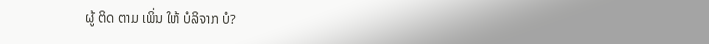ຜູ້ ຕິດ ຕາມ ເພິ່ນ ໃຫ້ ບໍລິຈາກ ບໍ?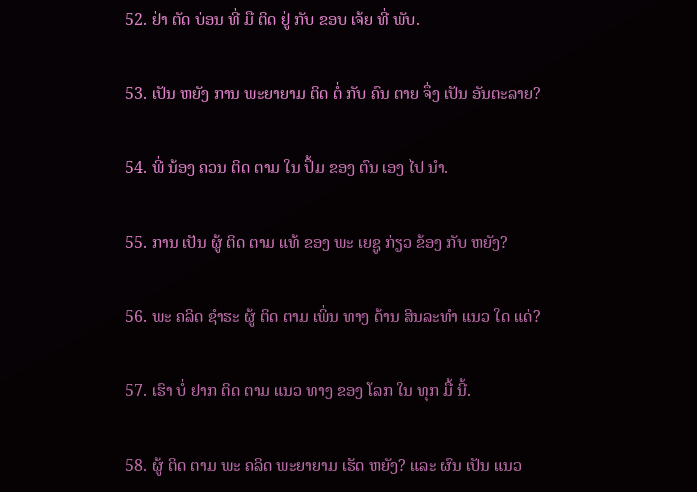52. ຢ່າ ຕັດ ບ່ອນ ທີ່ ມື ຕິດ ຢູ່ ກັບ ຂອບ ເຈ້ຍ ທີ່ ພັບ.

53. ເປັນ ຫຍັງ ການ ພະຍາຍາມ ຕິດ ຕໍ່ ກັບ ຄົນ ຕາຍ ຈຶ່ງ ເປັນ ອັນຕະລາຍ?

54. ພີ່ ນ້ອງ ຄວນ ຕິດ ຕາມ ໃນ ປຶ້ມ ຂອງ ຕົນ ເອງ ໄປ ນໍາ.

55. ການ ເປັນ ຜູ້ ຕິດ ຕາມ ແທ້ ຂອງ ພະ ເຍຊູ ກ່ຽວ ຂ້ອງ ກັບ ຫຍັງ?

56. ພະ ຄລິດ ຊໍາຮະ ຜູ້ ຕິດ ຕາມ ເພິ່ນ ທາງ ດ້ານ ສິນລະທໍາ ແນວ ໃດ ແດ່?

57. ເຮົາ ບໍ່ ຢາກ ຕິດ ຕາມ ແນວ ທາງ ຂອງ ໂລກ ໃນ ທຸກ ມື້ ນີ້.

58. ຜູ້ ຕິດ ຕາມ ພະ ຄລິດ ພະຍາຍາມ ເຮັດ ຫຍັງ? ແລະ ຜົນ ເປັນ ແນວ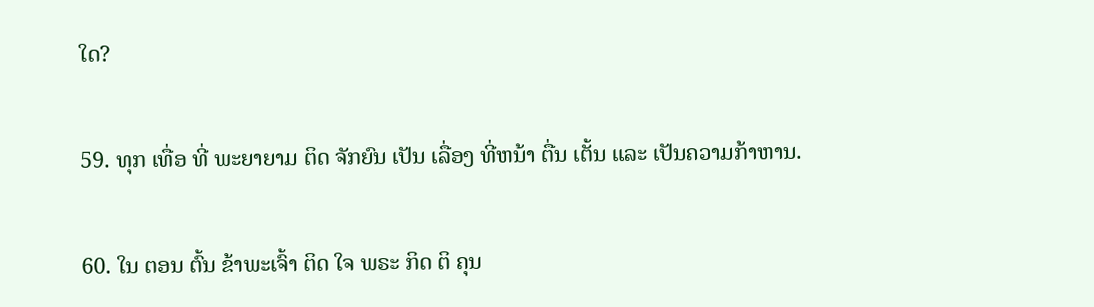ໃດ?

59. ທຸກ ເທື່ອ ທີ່ ພະຍາຍາມ ຕິດ ຈັກຍົນ ເປັນ ເລື່ອງ ທີ່ຫນ້າ ຕື່ນ ເຕັ້ນ ແລະ ເປັນຄວາມກ້າຫານ.

60. ໃນ ຕອນ ຕົ້ນ ຂ້າພະເຈົ້າ ຕິດ ໃຈ ພຣະ ກິດ ຕິ ຄຸນ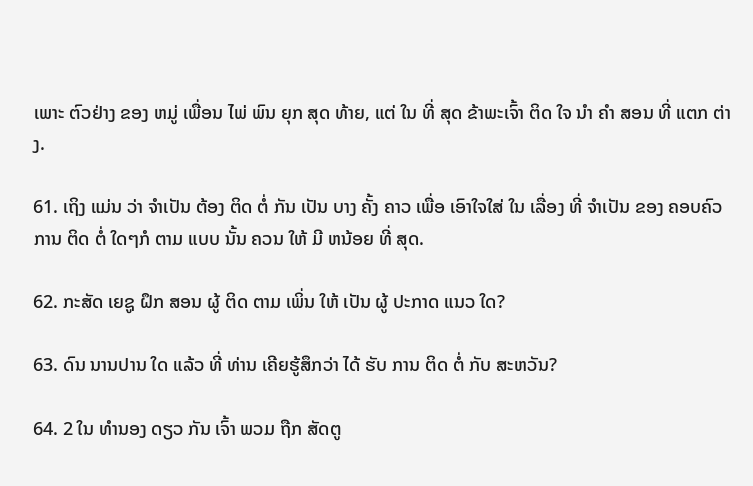ເພາະ ຕົວຢ່າງ ຂອງ ຫມູ່ ເພື່ອນ ໄພ່ ພົນ ຍຸກ ສຸດ ທ້າຍ, ແຕ່ ໃນ ທີ່ ສຸດ ຂ້າພະເຈົ້າ ຕິດ ໃຈ ນໍາ ຄໍາ ສອນ ທີ່ ແຕກ ຕ່າງ.

61. ເຖິງ ແມ່ນ ວ່າ ຈໍາເປັນ ຕ້ອງ ຕິດ ຕໍ່ ກັນ ເປັນ ບາງ ຄັ້ງ ຄາວ ເພື່ອ ເອົາໃຈໃສ່ ໃນ ເລື່ອງ ທີ່ ຈໍາເປັນ ຂອງ ຄອບຄົວ ການ ຕິດ ຕໍ່ ໃດໆກໍ ຕາມ ແບບ ນັ້ນ ຄວນ ໃຫ້ ມີ ຫນ້ອຍ ທີ່ ສຸດ.

62. ກະສັດ ເຍຊູ ຝຶກ ສອນ ຜູ້ ຕິດ ຕາມ ເພິ່ນ ໃຫ້ ເປັນ ຜູ້ ປະກາດ ແນວ ໃດ?

63. ດົນ ນານປານ ໃດ ແລ້ວ ທີ່ ທ່ານ ເຄີຍຮູ້ສຶກວ່າ ໄດ້ ຮັບ ການ ຕິດ ຕໍ່ ກັບ ສະຫວັນ?

64. 2 ໃນ ທໍານອງ ດຽວ ກັນ ເຈົ້າ ພວມ ຖືກ ສັດຕູ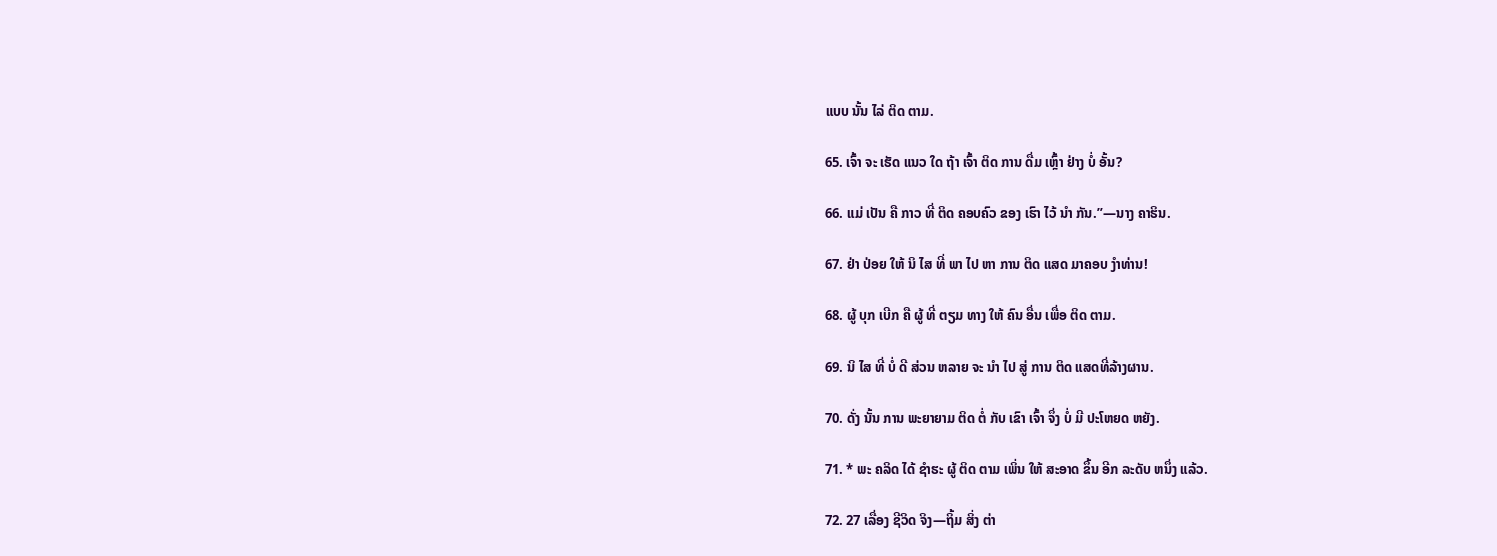ແບບ ນັ້ນ ໄລ່ ຕິດ ຕາມ.

65. ເຈົ້າ ຈະ ເຮັດ ແນວ ໃດ ຖ້າ ເຈົ້າ ຕິດ ການ ດື່ມ ເຫຼົ້າ ຢ່າງ ບໍ່ ອັ້ນ?

66. ແມ່ ເປັນ ຄື ກາວ ທີ່ ຕິດ ຄອບຄົວ ຂອງ ເຮົາ ໄວ້ ນໍາ ກັນ.”—ນາງ ຄາຮິນ.

67. ຢ່າ ປ່ອຍ ໃຫ້ ນິ ໄສ ທີ່ ພາ ໄປ ຫາ ການ ຕິດ ແສດ ມາຄອບ ງໍາທ່ານ!

68. ຜູ້ ບຸກ ເບີກ ຄື ຜູ້ ທີ່ ຕຽມ ທາງ ໃຫ້ ຄົນ ອື່ນ ເພື່ອ ຕິດ ຕາມ.

69. ນິ ໄສ ທີ່ ບໍ່ ດີ ສ່ວນ ຫລາຍ ຈະ ນໍາ ໄປ ສູ່ ການ ຕິດ ແສດທີ່ລ້າງຜານ.

70. ດັ່ງ ນັ້ນ ການ ພະຍາຍາມ ຕິດ ຕໍ່ ກັບ ເຂົາ ເຈົ້າ ຈຶ່ງ ບໍ່ ມີ ປະໂຫຍດ ຫຍັງ.

71. * ພະ ຄລິດ ໄດ້ ຊໍາຮະ ຜູ້ ຕິດ ຕາມ ເພິ່ນ ໃຫ້ ສະອາດ ຂຶ້ນ ອີກ ລະດັບ ຫນຶ່ງ ແລ້ວ.

72. 27 ເລື່ອງ ຊີວິດ ຈິງ—ຖິ້ມ ສິ່ງ ຕ່າ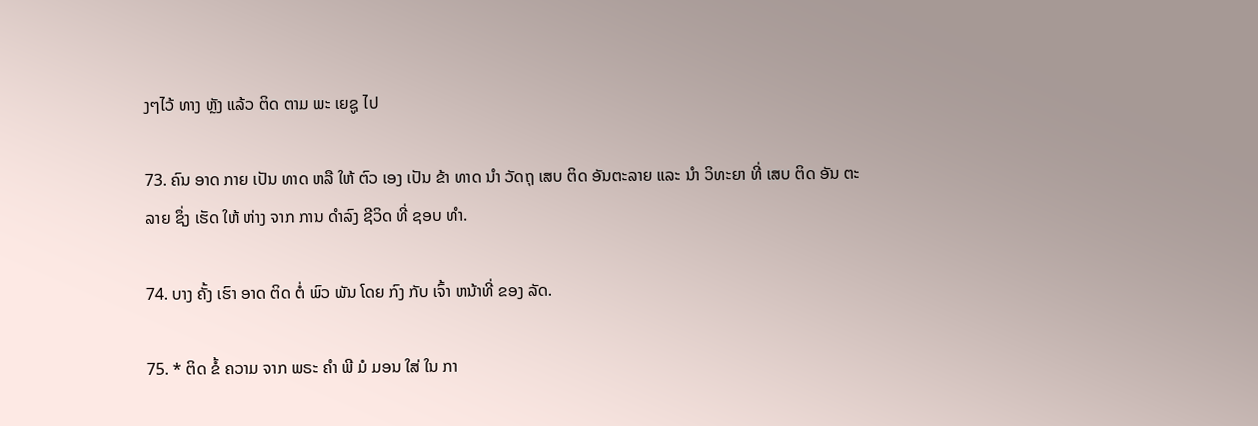ງໆໄວ້ ທາງ ຫຼັງ ແລ້ວ ຕິດ ຕາມ ພະ ເຍຊູ ໄປ

73. ຄົນ ອາດ ກາຍ ເປັນ ທາດ ຫລື ໃຫ້ ຕົວ ເອງ ເປັນ ຂ້າ ທາດ ນໍາ ວັດຖຸ ເສບ ຕິດ ອັນຕະລາຍ ແລະ ນໍາ ວິທະຍາ ທີ່ ເສບ ຕິດ ອັນ ຕະລາຍ ຊຶ່ງ ເຮັດ ໃຫ້ ຫ່າງ ຈາກ ການ ດໍາລົງ ຊີວິດ ທີ່ ຊອບ ທໍາ.

74. ບາງ ຄັ້ງ ເຮົາ ອາດ ຕິດ ຕໍ່ ພົວ ພັນ ໂດຍ ກົງ ກັບ ເຈົ້າ ຫນ້າທີ່ ຂອງ ລັດ.

75. * ຕິດ ຂໍ້ ຄວາມ ຈາກ ພຣະ ຄໍາ ພີ ມໍ ມອນ ໃສ່ ໃນ ກາ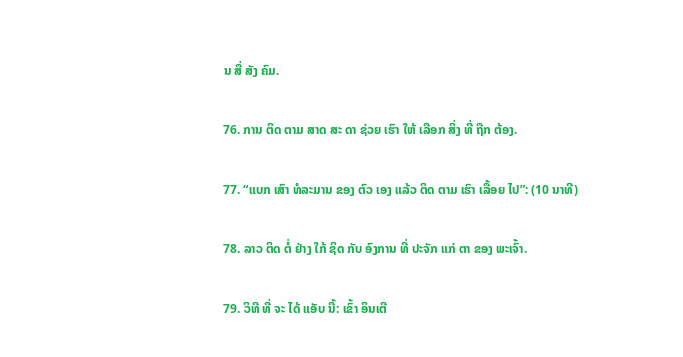ນ ສື່ ສັງ ຄົມ.

76. ການ ຕິດ ຕາມ ສາດ ສະ ດາ ຊ່ວຍ ເຮົາ ໃຫ້ ເລືອກ ສິ່ງ ທີ່ ຖືກ ຕ້ອງ.

77. “ແບກ ເສົາ ທໍລະມານ ຂອງ ຕົວ ເອງ ແລ້ວ ຕິດ ຕາມ ເຮົາ ເລື້ອຍ ໄປ”: (10 ນາທີ)

78. ລາວ ຕິດ ຕໍ່ ຢ່າງ ໃກ້ ຊິດ ກັບ ອົງການ ທີ່ ປະຈັກ ແກ່ ຕາ ຂອງ ພະເຈົ້າ.

79. ວິທີ ທີ່ ຈະ ໄດ້ ແອັບ ນີ້: ເຂົ້າ ອິນເຕີ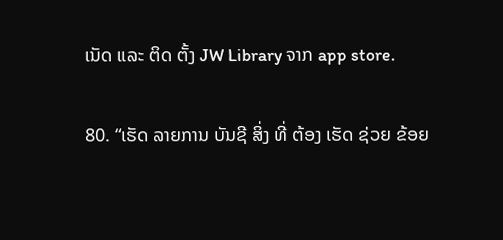ເນັດ ແລະ ຕິດ ຕັ້ງ JW Library ຈາກ app store.

80. “ເຮັດ ລາຍການ ບັນຊີ ສິ່ງ ທີ່ ຕ້ອງ ເຮັດ ຊ່ວຍ ຂ້ອຍ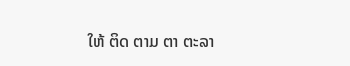ໃຫ້ ຕິດ ຕາມ ຕາ ຕະລາ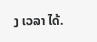ງ ເວລາ ໄດ້.